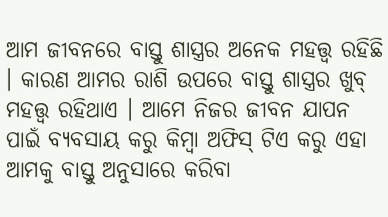ଆମ ଜୀବନରେ ବାସ୍ତୁ ଶାସ୍ତ୍ରର ଅନେକ ମହତ୍ତ୍ଵ ରହିଛି । କାରଣ ଆମର ରାଶି ଉପରେ ବାସ୍ତୁ ଶାସ୍ତ୍ରର ଖୁବ୍ ମହତ୍ତ୍ଵ ରହିଥାଏ । ଆମେ ନିଜର ଜୀବନ ଯାପନ ପାଇଁ ବ୍ୟବସାୟ କରୁ କିମ୍ବା ଅଫିସ୍ ଟିଏ କରୁ ଏହା ଆମକୁ ବାସ୍ତୁ ଅନୁସାରେ କରିବା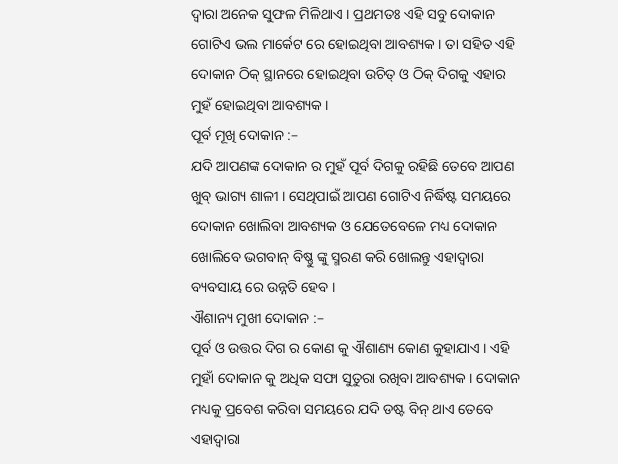ଦ୍ୱାରା ଅନେକ ସୁଫଳ ମିଳିଥାଏ । ପ୍ରଥମତଃ ଏହି ସବୁ ଦୋକାନ ଗୋଟିଏ ଭଲ ମାର୍କେଟ ରେ ହୋଇଥିବା ଆବଶ୍ୟକ । ତା ସହିତ ଏହି ଦୋକାନ ଠିକ୍ ସ୍ଥାନରେ ହୋଇଥିବା ଉଚିତ୍ ଓ ଠିକ୍ ଦିଗକୁ ଏହାର ମୁହଁ ହୋଇଥିବା ଆବଶ୍ୟକ ।
ପୂର୍ବ ମୂଖି ଦୋକାନ :–
ଯଦି ଆପଣଙ୍କ ଦୋକାନ ର ମୁହଁ ପୂର୍ବ ଦିଗକୁ ରହିଛି ତେବେ ଆପଣ ଖୁବ୍ ଭାଗ୍ୟ ଶାଳୀ । ସେଥିପାଇଁ ଆପଣ ଗୋଟିଏ ନିର୍ଦ୍ଧିଷ୍ଟ ସମୟରେ ଦୋକାନ ଖୋଲିବା ଆବଶ୍ୟକ ଓ ଯେତେବେଳେ ମଧ୍ୟ ଦୋକାନ ଖୋଲିବେ ଭଗବାନ୍ ବିଷ୍ଣୁ ଙ୍କୁ ସ୍ମରଣ କରି ଖୋଲନ୍ତୁ ଏହାଦ୍ବାରା ବ୍ୟବସାୟ ରେ ଉନ୍ନତି ହେବ ।
ଐଶାନ୍ୟ ମୁଖୀ ଦୋକାନ :–
ପୂର୍ବ ଓ ଉତ୍ତର ଦିଗ ର କୋଣ କୁ ଐଶାଣ୍ୟ କୋଣ କୁହାଯାଏ । ଏହି ମୁହାଁ ଦୋକାନ କୁ ଅଧିକ ସଫା ସୁତୁରା ରଖିବା ଆବଶ୍ୟକ । ଦୋକାନ ମଧ୍ୟକୁ ପ୍ରବେଶ କରିବା ସମୟରେ ଯଦି ଡଷ୍ଟ ବିନ୍ ଥାଏ ତେବେ ଏହାଦ୍ବାରା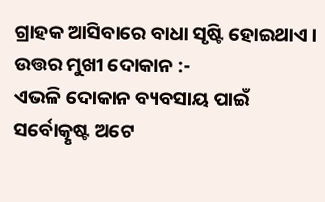ଗ୍ରାହକ ଆସିବାରେ ବାଧା ସୃଷ୍ଟି ହୋଇଥାଏ ।
ଉତ୍ତର ମୁଖୀ ଦୋକାନ :-
ଏଭଳି ଦୋକାନ ବ୍ୟବସାୟ ପାଇଁ ସର୍ବୋତ୍କୃଷ୍ଟ ଅଟେ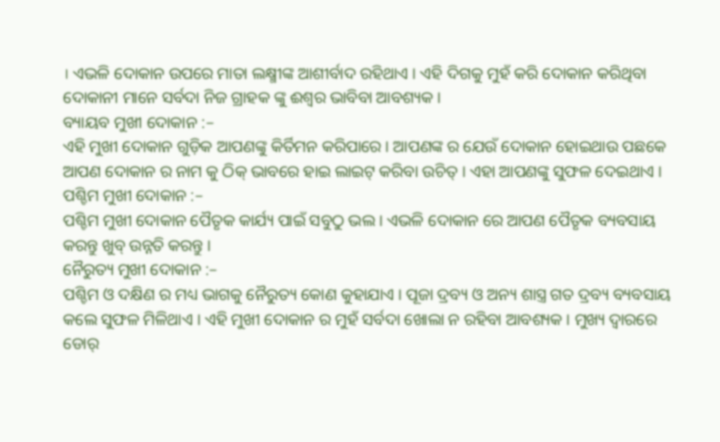। ଏଭଳି ଦୋକାନ ଉପରେ ମାତା ଲକ୍ଷ୍ମୀଙ୍କ ଆଶୀର୍ବାଦ ରହିଥାଏ । ଏହି ଦିଗକୁ ମୁହଁ କରି ଦୋକାନ କରିଥିବା ଦୋକାନୀ ମାନେ ସର୍ବଦା ନିଜ ଗ୍ରାହକ ଙ୍କୁ ଈଶ୍ୱର ଭାବିବା ଆବଶ୍ୟକ ।
ବ୍ୟାୟବ ମୁଖୀ ଦୋକାନ :–
ଏହି ମୁଖୀ ଦୋକାନ ଗୁଡ଼ିକ ଆପଣଙ୍କୁ କିର୍ତିମନ କରିପାରେ । ଆପଣଙ୍କ ର ଯେଉଁ ଦୋକାନ ହୋଇଥାଉ ପଛକେ ଆପଣ ଦୋକାନ ର ନାମ କୁ ଠିକ୍ ଭାବରେ ହାଇ ଲାଇଟ୍ କରିବା ଉଚିତ୍ । ଏହା ଆପଣଙ୍କୁ ସୁଫଳ ଦେଇଥାଏ ।
ପଶ୍ଚିମ ମୁଖୀ ଦୋକାନ :–
ପଶ୍ଚିମ ମୁଖୀ ଦୋକାନ ପୈତୃକ କାର୍ଯ୍ୟ ପାଇଁ ସବୁଠୁ ଭଲ । ଏଭଳି ଦୋକାନ ରେ ଆପଣ ପୈତୃକ ବ୍ୟବସାୟ କରନ୍ତୁ ଖୁବ୍ ଉନ୍ନତି କରନ୍ତୁ ।
ନୈରୁତ୍ୟ ମୁଖୀ ଦୋକାନ :–
ପଶ୍ଚିମ ଓ ଦକ୍ଷିଣ ର ମଧ୍ୟ ଭାଗକୁ ନୈରୁତ୍ୟ କୋଣ କୁହାଯାଏ । ପୂଜା ଦ୍ରବ୍ୟ ଓ ଅନ୍ୟ ଶାସ୍ତ୍ର ଗତ ଦ୍ରବ୍ୟ ବ୍ୟବସାୟ କଲେ ସୁଫଳ ମିଳିଥାଏ । ଏହି ମୁଖୀ ଦୋକାନ ର ମୁହଁ ସର୍ବଦା ଖୋଲା ନ ରହିବା ଆବଶ୍ୟକ । ମୁଖ୍ୟ ଦ୍ଵାରରେ ଡୋର୍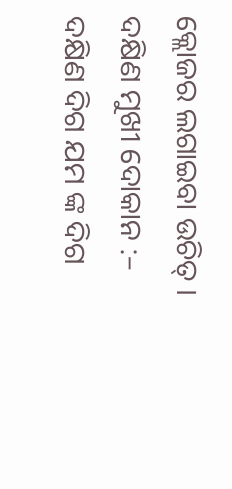କ୍ଲୋଜର ଲଗାଇବା ଉଚିତ୍ ।
ଦକ୍ଷିଣ ମୁଖୀ ଦୋକାନ :–
ଦକ୍ଷିଣ ଦିଗ ଯମ ଙ୍କ ଦିଗ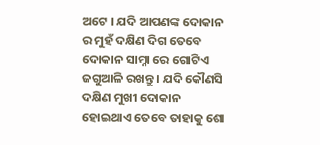ଅଟେ । ଯଦି ଆପଣଙ୍କ ଦୋକାନ ର ମୁହଁ ଦକ୍ଷିଣ ଦିଗ ତେବେ ଦୋକାନ ସାମ୍ନା ରେ ଗୋଟିଏ ଜଗୁଆଳି ରଖନ୍ତୁ । ଯଦି କୌଣସି ଦକ୍ଷିଣ ମୁଖୀ ଦୋକାନ ହୋଇଥାଏ ତେବେ ତାହାକୁ ଶୋ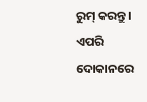ରୁମ୍ କରନ୍ତୁ । ଏପରି ଦୋକାନରେ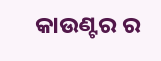କାଉଣ୍ଟର ର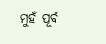ମୁହଁ ପୂର୍ବ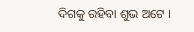ଦିଗକୁ ରହିବା ଶୁଭ ଅଟେ ।